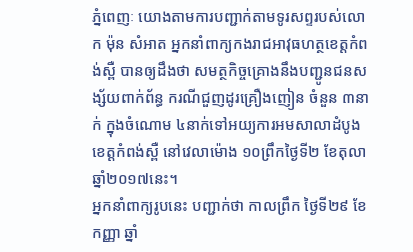ភ្នំពេញៈ យោងតាមការបញ្ជាក់តាមទូរសព្ទរបស់លោក ម៉ុន សំអាត អ្នកនាំពាក្យកងរាជអាវុធហត្ថខេត្តកំពង់ស្ពឺ បានឲ្យដឹងថា សមត្ថកិច្ចគ្រោងនឹងបញ្ជូនជនសង្ស័យពាក់ព័ន្ធ ករណីជួញដូរគ្រឿងញៀន ចំនួន ៣នាក់ ក្នុងចំណោម ៤នាក់ទៅអយ្យការអមសាលាដំបូងខេត្តកំពង់ស្ពឺ នៅវេលាម៉ោង ១០ព្រឹកថ្ងៃទី២ ខែតុលា ឆ្នាំ២០១៧នេះ។
អ្នកនាំពាក្យរូបនេះ បញ្ជាក់ថា កាលព្រឹក ថ្ងៃទី២៩ ខែកញ្ញា ឆ្នាំ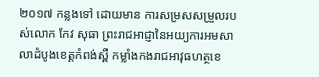២០១៧ កន្លងទៅ ដោយមាន ការសម្រសសម្រួលរបស់លោក កែវ សុធា ព្រះរាជអាជ្ញានៃអយ្យការអមសាលាដំបូងខេត្តកំពង់ស្ពឺ កម្លាំងកងរាជអាវុធហត្ថខេ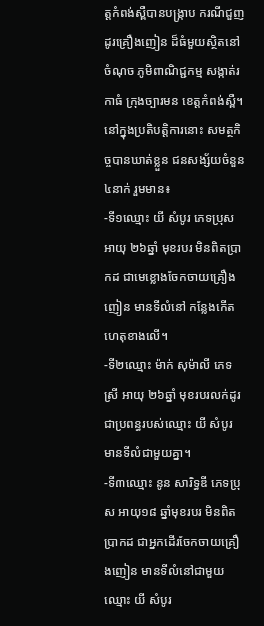ត្តកំពង់ស្ពឺបានបង្ក្រាប ករណីជួញដូរគ្រឿងញៀន ដ៏ធំមួយស្ថិតនៅចំណុច ភូមិពាណិជ្ជកម្ម សង្កាត់រកាធំ ក្រុងច្បារមន ខេត្តកំពង់ស្ពឺ។
នៅក្នុងប្រតិបត្តិការនោះ សមត្ថកិច្ចបានឃាត់ខ្លួន ជនសង្ស័យចំនួន ៤នាក់ រួមមាន៖
-ទី១ឈ្មោះ យី សំបូរ ភេទប្រុស អាយុ ២៦ឆ្នាំ មុខរបរ មិនពិតប្រាកដ ជាមេខ្លោងចែកចាយគ្រឿងញៀន មានទីលំនៅ កន្លែងកើតហេតុខាងលើ។
-ទី២ឈ្មោះ ម៉ាក់ សុម៉ាលី ភេទស្រី អាយុ ២៦ឆ្នាំ មុខរបរលក់ដូរ ជាប្រពន្ធរបស់ឈ្មោះ យី សំបូរ មានទីលំជាមួយគ្នា។
-ទី៣ឈ្មោះ នូន សារិទ្ធឌី ភេទប្រុស អាយុ១៨ ឆ្នាំមុខរបរ មិនពិតប្រាកដ ជាអ្នកដើរចែកចាយគ្រឿងញៀន មានទីលំនៅជាមួយឈ្មោះ យី សំបូរ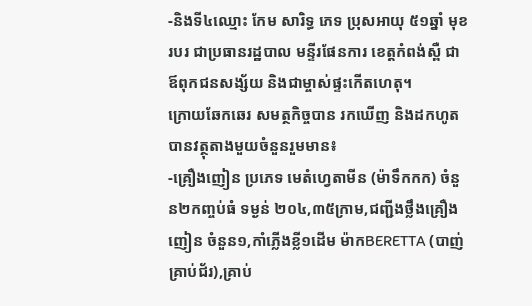-និងទី៤ឈ្មោះ កែម សារិទ្ធ ភេទ ប្រុសអាយុ ៥១ឆ្នាំ មុខរបរ ជាប្រធានរដ្ឋបាល មន្ទីរផែនការ ខេត្តកំពង់ស្ពឺ ជាឪពុកជនសង្ស័យ និងជាម្ចាស់ផ្ទះកើតហេតុ។
ក្រោយឆែកឆេរ សមត្ថកិច្ចបាន រកឃើញ និងដកហូតបានវត្ថុតាងមួយចំនួនរួមមាន៖
-គ្រឿងញៀន ប្រភេទ មេតំហ្វេតាមីន (ម៉ាទឹកកក) ចំនួន២កញ្ចប់ធំ ទម្ងន់ ២០៤,៣៥ក្រាម,ជញ្ជីងថ្លឹងគ្រឿងញៀន ចំនួន១,កាំភ្លើងខ្លី១ដើម ម៉ាកBERETTA (បាញ់គ្រាប់ជ័រ),គ្រាប់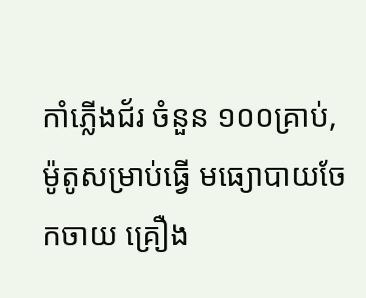កាំភ្លើងជ័រ ចំនួន ១០០គ្រាប់,ម៉ូតូសម្រាប់ធ្វើ មធ្យោបាយចែកចាយ គ្រឿង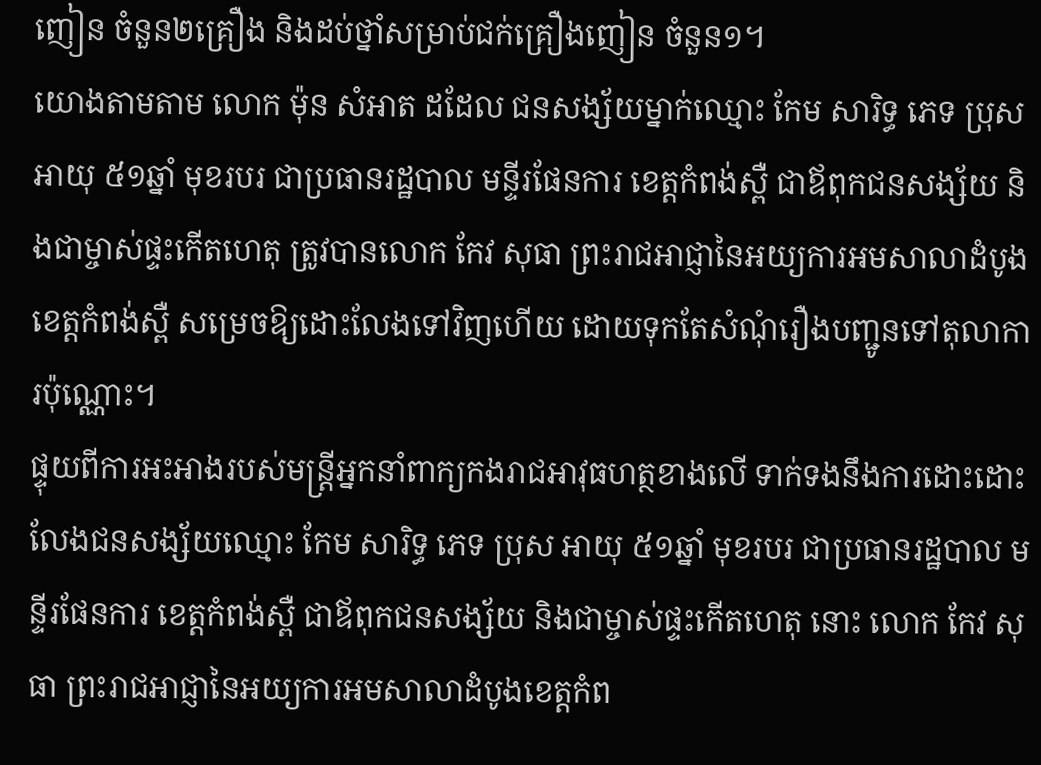ញៀន ចំនួន២គ្រឿង និងដប់ថ្នាំសម្រាប់ជក់គ្រឿងញៀន ចំនួន១។
យោងតាមតាម លោក ម៉ុន សំអាត ដដែល ជនសង្ស័យម្នាក់ឈ្មោះ កែម សារិទ្ធ ភេទ ប្រុស អាយុ ៥១ឆ្នាំ មុខរបរ ជាប្រធានរដ្ឋបាល មន្ទីរផែនការ ខេត្តកំពង់ស្ពឺ ជាឪពុកជនសង្ស័យ និងជាម្ចាស់ផ្ទះកើតហេតុ ត្រូវបានលោក កែវ សុធា ព្រះរាជអាជ្ញានៃអយ្យការអមសាលាដំបូងខេត្តកំពង់ស្ពឺ សម្រេចឱ្យដោះលែងទៅវិញហើយ ដោយទុកតែសំណុំរឿងបញ្ជូនទៅតុលាការប៉ុណ្ណោះ។
ផ្ទុយពីការអះអាងរបស់មន្ត្រីអ្នកនាំពាក្យកងរាជអាវុធហត្ថខាងលើ ទាក់ទងនឹងការដោះដោះលែងជនសង្ស័យឈ្មោះ កែម សារិទ្ធ ភេទ ប្រុស អាយុ ៥១ឆ្នាំ មុខរបរ ជាប្រធានរដ្ឋបាល មន្ទីរផែនការ ខេត្តកំពង់ស្ពឺ ជាឪពុកជនសង្ស័យ និងជាម្ចាស់ផ្ទះកើតហេតុ នោះ លោក កែវ សុធា ព្រះរាជអាជ្ញានៃអយ្យការអមសាលាដំបូងខេត្តកំព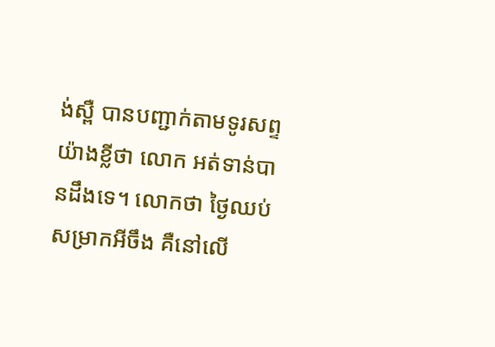ង់ស្ពឺ បានបញ្ជាក់តាមទូរសព្ទយ៉ាងខ្លីថា លោក អត់ទាន់បានដឹងទេ។ លោកថា ថ្ងៃឈប់សម្រាកអីចឹង គឺនៅលើ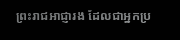ព្រះរាជអាជ្ញារង ដែលជាអ្នកប្រ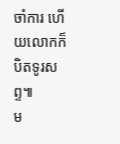ចាំការ ហើយលោកក៏បិតទូរសព្ទ៕
ម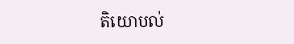តិយោបល់